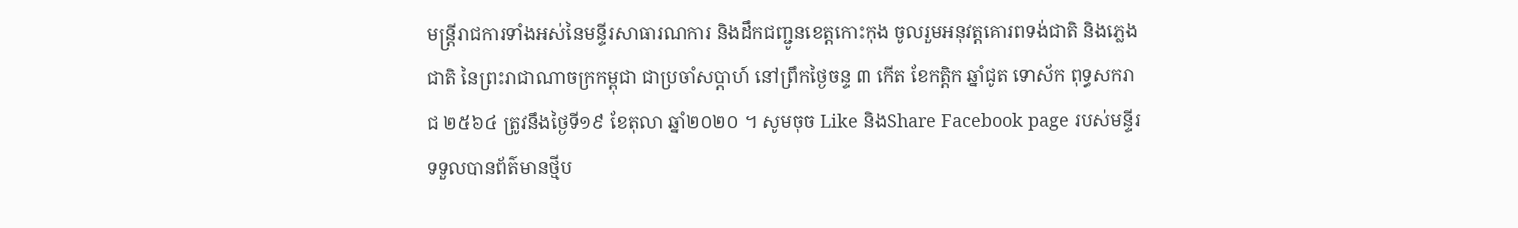មន្ត្រីរាជការទាំងអស់នៃមន្ទីរសាធារណការ និងដឹកជញ្ជូនខេត្តកោះកុង ចូលរួមអនុវត្តគោរពទង់ជាតិ និងភ្លេងជាតិ នៃព្រះរាជាណាចក្រកម្ពុជា ជាប្រចាំសប្តាហ៍ នៅព្រឹកថ្ងៃចន្ទ ៣ កើត ខែកត្តិក ឆ្នាំជូត ទោស័ក ពុទ្ធសករាជ ២៥៦៤ ត្រូវនឹងថ្ងៃទី១៩ ខែតុលា ឆ្នាំ២០២០ ។ សូមចុច Like និងShare Facebook page របស់មន្ទីរ ទទួលបានព័ត៌មានថ្មីប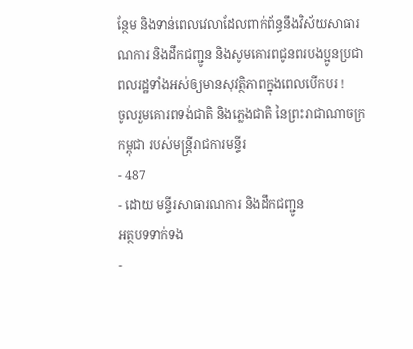ន្ថែម និងទាន់ពេលវេលាដែលពាក់ព័ន្ធនឹងវិស័យសាធារណការ និងដឹកជញ្ជូន និងសូមគោរពជូនពរបងប្អូនប្រជាពលរដ្ឋទាំងអស់ឲ្យមានសុវត្ថិភាពក្នុងពេលបើកបរ !
ចូលរួមគោរពទង់ជាតិ និងភ្លេងជាតិ នៃព្រះរាជាណាចក្រកម្ពុជា របស់មន្ត្រីរាជការមន្ទីរ
- 487
- ដោយ មន្ទីរសាធារណការ និងដឹកជញ្ជូន
អត្ថបទទាក់ទង
-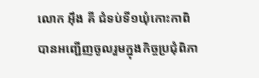លោក អុឹង គី ជំទប់ទី១ឃុំកោះកាពិ បានអញ្ជើញចូលរួមក្នុងកិច្ចប្រជុំពិភា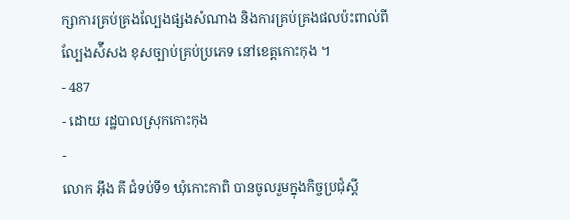ក្សាការគ្រប់គ្រងល្បែងផ្សងសំណាង និងការគ្រប់គ្រងផលប៉ះពាល់ពីល្បែងស៉ីសង ខុសច្បាប់គ្រប់ប្រភេទ នៅខេត្តកោះកុង ។
- 487
- ដោយ រដ្ឋបាលស្រុកកោះកុង
-
លោក អុឹង គី ជំទប់ទី១ ឃុំកោះកាពិ បានចូលរួមក្នុងកិច្ចប្រជុំស្តី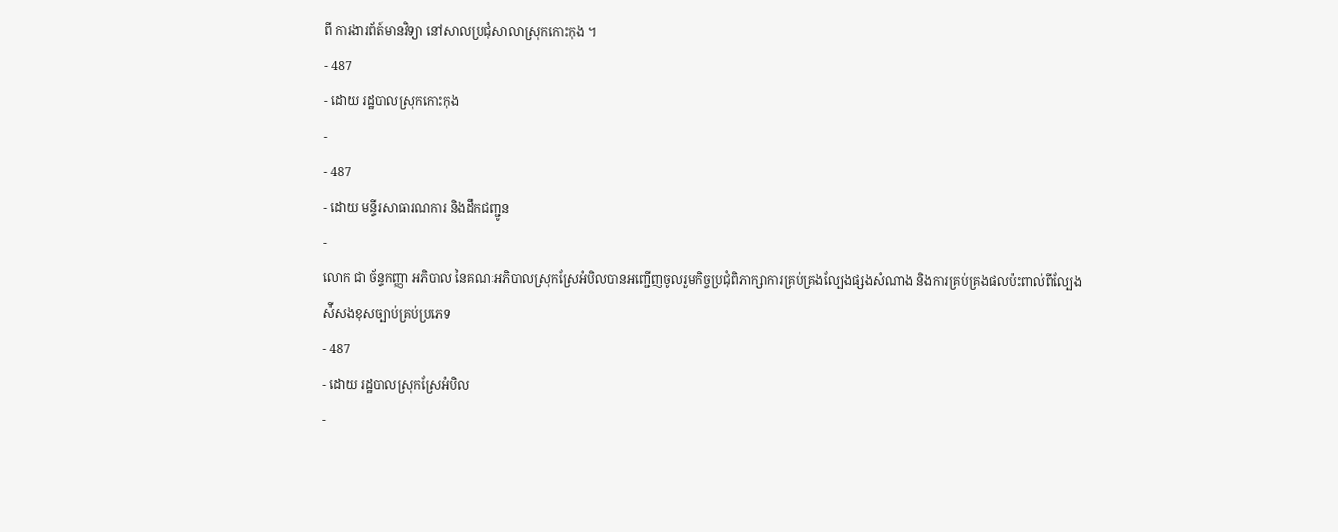ពី ការងារព័ត៍មានវិទ្យា នៅសាលប្រជុំសាលាស្រុកកោះកុង ។
- 487
- ដោយ រដ្ឋបាលស្រុកកោះកុង
-
- 487
- ដោយ មន្ទីរសាធារណការ និងដឹកជញ្ជូន
-
លោក ជា ច័ន្ទកញ្ញា អភិបាល នៃគណៈអភិបាលស្រុកស្រែអំបិលបានអញ្ជើញចូលរួមកិច្ចប្រជុំពិភាក្សាការគ្រប់គ្រងល្បែងផ្សងសំណាង និងការគ្រប់គ្រងផលប៉ះពាល់ពីល្បែងស៉ីសងខុសច្បាប់គ្រប់ប្រភេទ
- 487
- ដោយ រដ្ឋបាលស្រុកស្រែអំបិល
-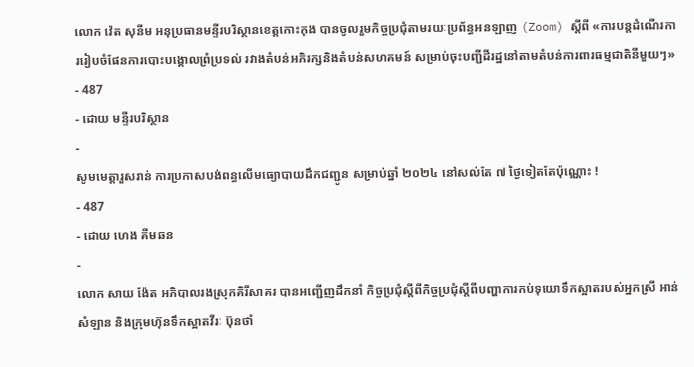លោក វ៉េត សុនីម អនុប្រធានមន្ទីរបរិស្ថានខេត្តកោះកុង បានចូលរួមកិច្ចប្រជុំតាមរយៈប្រព័ន្ធអនឡាញ (Zoom) ស្ដីពី «ការបន្តដំណើរការរៀបចំផែនការបោះបង្គោលព្រំប្រទល់ រវាងតំបន់អភិរក្សនិងតំបន់សហគមន៍ សម្រាប់ចុះបញ្ជីដីរដ្ឋនៅតាមតំបន់ការពារធម្មជាតិនីមួយៗ»
- 487
- ដោយ មន្ទីរបរិស្ថាន
-
សូមមេត្តារួសរាន់ ការប្រកាសបង់ពន្ធលើមធ្យោបាយដឹកជញ្ជូន សម្រាប់ឆ្នាំ ២០២៤ នៅសល់តែ ៧ ថ្ងៃទៀតតែប៉ុណ្ណោះ !
- 487
- ដោយ ហេង គីមឆន
-
លោក សាយ ង៉ែត អភិបាលរងស្រុកគិរីសាគរ បានអញ្ជើញដឹកនាំ កិច្ចប្រជុំស្ដីពីកិច្ចប្រជុំស្ដីពីបញ្ហាការកប់ទុយោទឹកស្អាតរបស់អ្នកស្រី អាន់ សំឡាន និងក្រុមហ៊ុនទឹកស្អាតវីរៈ ប៊ុនថាំ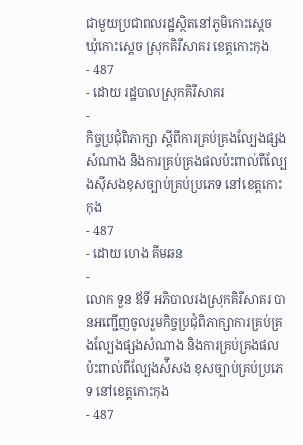ជាមួយប្រជាពលរដ្ឋស្ថិតនៅភូមិកោះស្ដេច ឃុំកោះស្ដេច ស្រុកគិរីសាគរ ខេត្តកោះកុង
- 487
- ដោយ រដ្ឋបាលស្រុកគិរីសាគរ
-
កិច្ចប្រជុំពិភាក្សា ស្តីពីការគ្រប់គ្រងល្បែងផ្សងសំណាង និងការគ្រប់គ្រងផលប៉ះពាល់ពីល្បែងស៊ីសងខុសច្បាប់គ្រប់ប្រភេទ នៅខេត្តកោះកុង
- 487
- ដោយ ហេង គីមឆន
-
លោក ទួន ឪទី អភិបាលរងស្រុកគិរីសាគរ បានអញ្ជើញចូលរួមកិច្ចប្រជុំពិភាក្សាការគ្រប់គ្រងល្បែងផ្សងសំណាង និងការគ្រប់គ្រងផលប៉ះពាល់ពីល្បែងស៉ីសង ខុសច្បាប់គ្រប់ប្រភេទ នៅខេត្តកោះកុង
- 487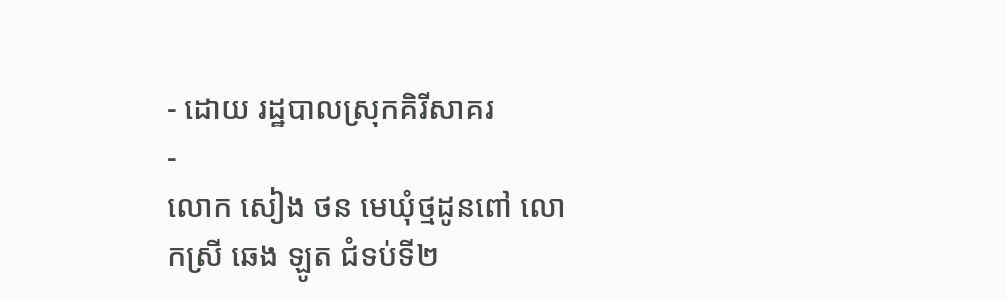- ដោយ រដ្ឋបាលស្រុកគិរីសាគរ
-
លោក សៀង ថន មេឃុំថ្មដូនពៅ លោកស្រី ឆេង ឡូត ជំទប់ទី២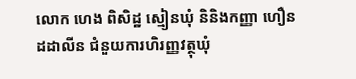លោក ហេង ពិសិដ្ឋ ស្មៀនឃុំ និនិងកញ្ញា ហឿន ដដាលីន ជំនួយការហិរញ្ញវត្ថុឃុំ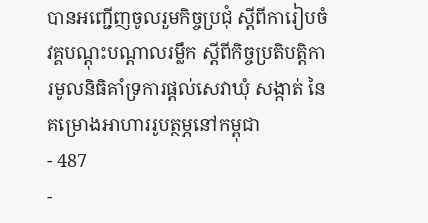បានអញ្ជើញចូលរួមកិច្ចប្រជុំ ស្ដីពីការៀបចំវគ្គបណ្ដុះបណ្ដាលរម្លឹក ស្ដីពីកិច្ចប្រតិបត្តិការមូលនិធិគាំទ្រការផ្ដល់សេវាឃុំ សង្កាត់ នៃគម្រោងអាហាររូបត្ថម្ភនៅកម្ពុជា
- 487
-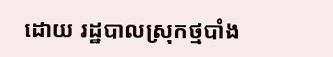ដោយ រដ្ឋបាលស្រុកថ្មបាំង